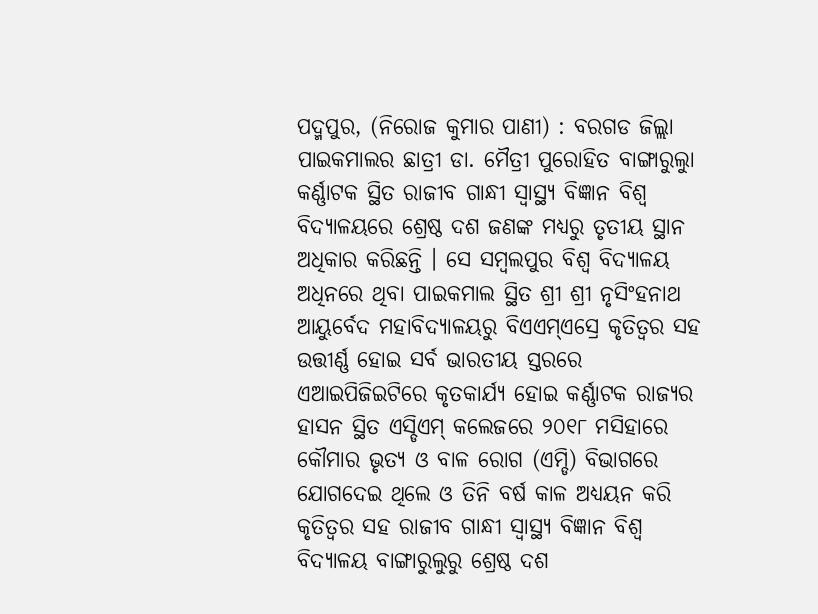ପଦ୍ମପୁର, (ନିରୋଜ କୁମାର ପାଣୀ) : ବରଗଡ ଜିଲ୍ଲା ପାଇକମାଲର ଛାତ୍ରୀ ଡା. ମୈତ୍ରୀ ପୁରୋହିତ ବାଙ୍ଗାରୁଲୁା କର୍ଣ୍ଣାଟକ ସ୍ଥିତ ରାଜୀବ ଗାନ୍ଧୀ ସ୍ବାସ୍ଥ୍ୟ ବିଜ୍ଞାନ ବିଶ୍ବ ବିଦ୍ୟାଳୟରେ ଶ୍ରେଷ୍ଠ ଦଶ ଜଣଙ୍କ ମଧ୍ୟରୁ ତୃତୀୟ ସ୍ଥାନ ଅଧିକାର କରିଛନ୍ତି । ସେ ସମ୍ବଲପୁର ବିଶ୍ଵ ବିଦ୍ୟାଳୟ ଅଧିନରେ ଥିବା ପାଇକମାଲ ସ୍ଥିତ ଶ୍ରୀ ଶ୍ରୀ ନୃସିଂହନାଥ ଆୟୁର୍ବେଦ ମହାବିଦ୍ୟାଳୟରୁ ବିଏଏମ୍ଏସ୍ରେ କୃତିତ୍ବର ସହ ଉତ୍ତୀର୍ଣ୍ଣ ହୋଇ ସର୍ବ ଭାରତୀୟ ସ୍ତରରେ ଏଆଇପିଜିଇଟିରେ କୃତକାର୍ଯ୍ୟ ହୋଇ କର୍ଣ୍ଣାଟକ ରାଜ୍ୟର ହାସନ ସ୍ଥିତ ଏସ୍ଡିଏମ୍ କଲେଜରେ ୨୦୧୮ ମସିହାରେ କୌମାର ଭୃତ୍ୟ ଓ ବାଳ ରୋଗ (ଏମ୍ଡି) ବିଭାଗରେ ଯୋଗଦେଇ ଥିଲେ ଓ ତିନି ବର୍ଷ କାଳ ଅଧ୍ୟୟନ କରି କୃତିତ୍ବର ସହ ରାଜୀବ ଗାନ୍ଧୀ ସ୍ବାସ୍ଥ୍ୟ ବିଜ୍ଞାନ ବିଶ୍ବ ବିଦ୍ୟାଳୟ ବାଙ୍ଗାରୁଲୁରୁ ଶ୍ରେଷ୍ଠ ଦଶ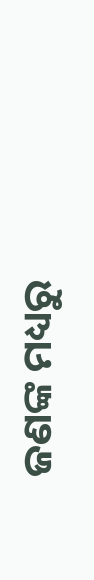ଜଣଙ୍କ ମଧ୍ୟରୁ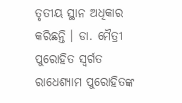ତୃତୀୟ ସ୍ଥାନ ଅଧିକାର କରିଛନ୍ତି । ଡା. ମୈତ୍ରୀ ପୁରୋହିତ ସ୍ବର୍ଗତ ରାଧେଶ୍ୟାମ ପୁରୋହିତଙ୍କ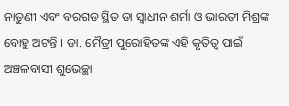ନାତୁଣୀ ଏବଂ ବରଗଡ ସ୍ଥିତ ଡା ସ୍ବାଧୀନ ଶର୍ମା ଓ ଭାରତୀ ମିଶ୍ରଙ୍କ ବୋହୁ ଅଟନ୍ତି । ଡା. ମୈତ୍ରୀ ପୁରୋହିତଙ୍କ ଏହି କୃତିତ୍ବ ପାଇଁ ଅଞ୍ଚଳବାସୀ ଶୁଭେଚ୍ଛା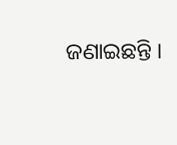ଜଣାଇଛନ୍ତି ।